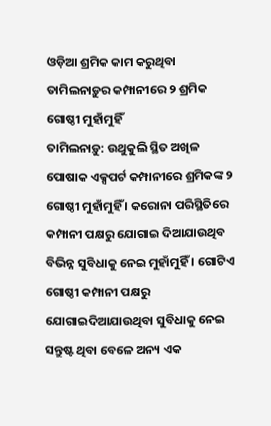ଓଡ଼ିଆ ଶ୍ରମିକ କାମ କରୁଥିବା ତାମିଲନାଡ଼ୁର କମ୍ପାନୀରେ ୨ ଶ୍ରମିକ ଗୋଷ୍ଠୀ ମୁହାଁମୁହିଁ
ତାମିଲନାଡ଼ୁ: ଉଥୁକୁଲି ସ୍ଥିତ ଅଖିଳ ପୋଷାକ ଏକ୍ସପର୍ଟ କମ୍ପାନୀରେ ଶ୍ରମିକଙ୍କ ୨ ଗୋଷ୍ଠୀ ମୁହାଁମୁହିଁ । କରୋନା ପରିସ୍ଥିତିରେ କମ୍ପାନୀ ପକ୍ଷରୁ ଯୋଗାଇ ଦିଆଯାଉଥିବ ବିଭିନ୍ନ ସୁବିଧାକୁ ନେଇ ମୁହାଁମୁହିଁ । ଗୋଟିଏ ଗୋଷ୍ଠୀ କମ୍ପାନୀ ପକ୍ଷରୁ ଯୋଗାଇଦିଆଯାଉଥିବା ସୁବିଧାକୁ ନେଇ ସନ୍ତୁଷ୍ଟ ଥିବା ବେଳେ ଅନ୍ୟ ଏକ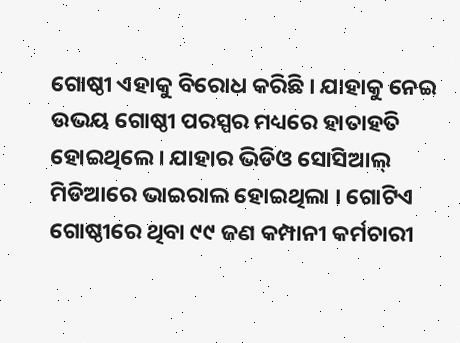ଗୋଷ୍ଠୀ ଏହାକୁ ବିରୋଧ କରିଛି । ଯାହାକୁ ନେଇ ଉଭୟ ଗୋଷ୍ଠୀ ପରସ୍ପର ମଧ୍ୟରେ ହାତାହତି ହୋଇଥିଲେ । ଯାହାର ଭିଡିଓ ସୋସିଆଲ୍ ମିଡିଆରେ ଭାଇରାଲ ହୋଇଥିଲା । ଗୋଟିଏ ଗୋଷ୍ଠୀରେ ଥିବା ୯୯ ଜଣ କମ୍ପାନୀ କର୍ମଚାରୀ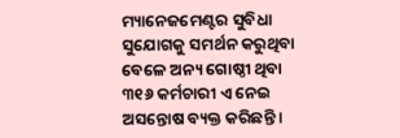ମ୍ୟାନେଜମେଣ୍ଟର ସୁବିଧା ସୁଯୋଗକୁ ସମର୍ଥନ କରୁଥିବା ବେଳେ ଅନ୍ୟ ଗୋଷ୍ଠୀ ଥିବା ୩୧୬ କର୍ମଚାରୀ ଏ ନେଇ ଅସନ୍ତୋଷ ବ୍ୟକ୍ତ କରିଛନ୍ତି ।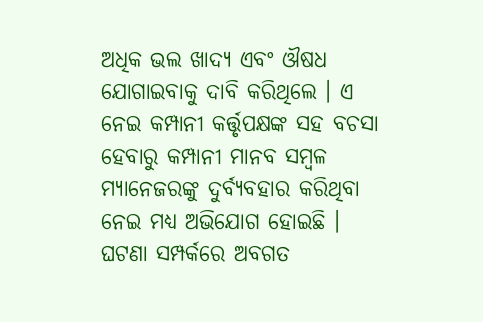ଅଧିକ ଭଲ ଖାଦ୍ୟ ଏବଂ ଔଷଧ ଯୋଗାଇବାକୁ ଦାବି କରିଥିଲେ । ଏ ନେଇ କମ୍ପାନୀ କର୍ତ୍ତୃପକ୍ଷଙ୍କ ସହ ବଚସା ହେବାରୁ କମ୍ପାନୀ ମାନବ ସମ୍ୱଳ ମ୍ୟାନେଜରଙ୍କୁ ଦୁର୍ବ୍ୟବହାର କରିଥିବା ନେଇ ମଧ୍ୟ ଅଭିଯୋଗ ହୋଇଛି । ଘଟଣା ସମ୍ପର୍କରେ ଅବଗତ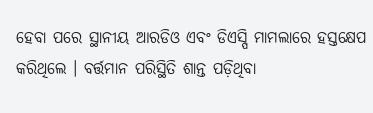ହେବା ପରେ ସ୍ଥାନୀୟ ଆରଡିଓ ଏବଂ ଡିଏସ୍ପି ମାମଲାରେ ହସ୍ତକ୍ଷେପ କରିଥିଲେ । ବର୍ତ୍ତମାନ ପରିସ୍ଥିତି ଶାନ୍ତ ପଡ଼ିଥିବା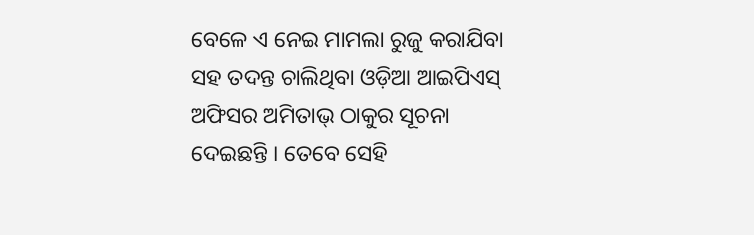ବେଳେ ଏ ନେଇ ମାମଲା ରୁଜୁ କରାଯିବା ସହ ତଦନ୍ତ ଚାଲିଥିବା ଓଡ଼ିଆ ଆଇପିଏସ୍ ଅଫିସର ଅମିତାଭ୍ ଠାକୁର ସୂଚନା ଦେଇଛନ୍ତି । ତେବେ ସେହି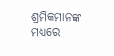ଶ୍ରମିକମାନଙ୍କ ମଧ୍ୟରେ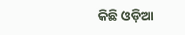କିଛି ଓଡ଼ିଆ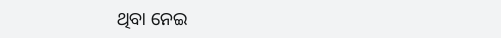ଥିବା ନେଇ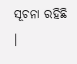ସୂଚନା ରହିଛି ।